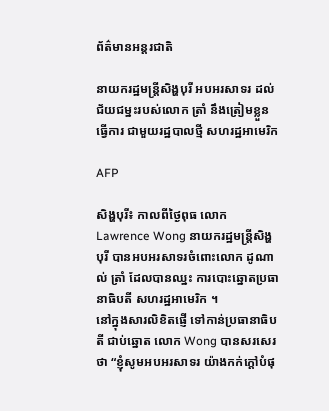ព័ត៌មានអន្តរជាតិ

នាយករដ្ឋមន្ត្រីសិង្ហបុរី អបអរសាទរ ដល់ជ័យជម្នះរបស់លោក ត្រាំ នឹងត្រៀមខ្លួនធ្វើការ ជាមួយរដ្ឋបាលថ្មី សហរដ្ឋអាមេរិក

AFP

សិង្ហបុរី៖ កាលពីថ្ងៃពុធ លោក Lawrence Wong នាយករដ្ឋមន្ត្រីសិង្ហបុរី បានអបអរសាទរចំពោះលោក ដូណាល់ ត្រាំ ដែលបានឈ្នះ ការបោះឆ្នោតប្រធានាធិបតី សហរដ្ឋអាមេរិក ។
នៅក្នុងសារលិខិតផ្ញើ ទៅកាន់ប្រធានាធិបតី ជាប់ឆ្នោត លោក Wong បានសរសេរថា “ខ្ញុំសូមអបអរសាទរ យ៉ាងកក់ក្តៅបំផុ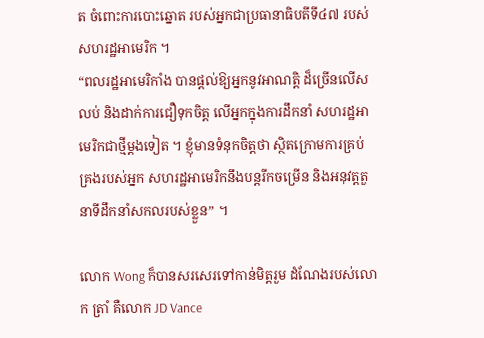ត ចំពោះការបោះឆ្នោត របស់អ្នកជាប្រធានាធិបតីទី៤៧ របស់សហរដ្ឋអាមេរិក ។
“ពលរដ្ឋអាមេរិកាំង បានផ្តល់ឱ្យអ្នកនូវអាណត្តិ ដ៏ច្រើនលើសលប់ និងដាក់ការជឿទុកចិត្ត លើអ្នកក្នុងការដឹកនាំ សហរដ្ឋអាមេរិកជាថ្មីម្តងទៀត ។ ខ្ញុំមានទំនុកចិត្តថា ស្ថិតក្រោមការគ្រប់គ្រងរបស់អ្នក សហរដ្ឋអាមេរិកនឹងបន្តរីកចម្រើន និងអនុវត្តតួនាទីដឹកនាំសកលរបស់ខ្លួន” ។

លោក Wong ក៏បានសរសេរទៅកាន់មិត្តរួម ដំណែងរបស់លោក ត្រាំ គឺលោក JD Vance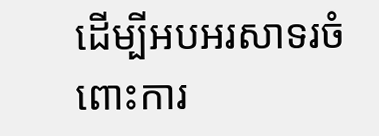ដើម្បីអបអរសាទរចំពោះការ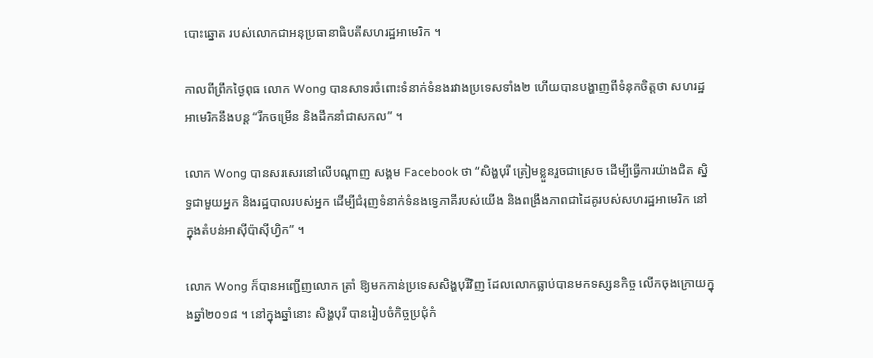បោះឆ្នោត របស់លោកជាអនុប្រធានាធិបតីសហរដ្ឋអាមេរិក ។

កាលពីព្រឹកថ្ងៃពុធ លោក Wong បានសាទរចំពោះទំនាក់ទំនងរវាងប្រទេសទាំង២ ហើយបានបង្ហាញពីទំនុកចិត្តថា សហរដ្ឋអាមេរិកនឹងបន្ត “រីកចម្រើន និងដឹកនាំជាសកល” ។

លោក Wong បានសរសេរនៅលើបណ្តាញ សង្គម Facebook ថា “សិង្ហបុរី ត្រៀមខ្លួនរួចជាស្រេច ដើម្បីធ្វើការយ៉ាងជិត ស្និទ្ធជាមួយអ្នក និងរដ្ឋបាលរបស់អ្នក ដើម្បីជំរុញទំនាក់ទំនងទ្វេភាគីរបស់យើង និងពង្រឹងភាពជាដៃគូរបស់សហរដ្ឋអាមេរិក នៅក្នុងតំបន់អាស៊ីប៉ាស៊ីហ្វិក” ។

លោក Wong ក៏បានអញ្ជើញលោក ត្រាំ ឱ្យមកកាន់ប្រទេសសិង្ហបុរីវិញ ដែលលោកធ្លាប់បានមកទស្សនកិច្ច លើកចុងក្រោយក្នុងឆ្នាំ២០១៨ ។ នៅក្នុងឆ្នាំនោះ សិង្ហបុរី បានរៀបចំកិច្ចប្រជុំកំ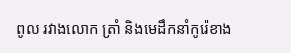ពូល រវាងលោក ត្រាំ និងមេដឹកនាំកូរ៉េខាង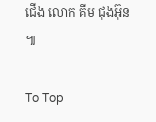ជើង លោក គីម ជុងអ៊ុន ៕

To Top